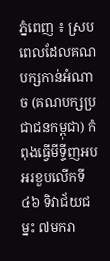ភ្នំពេញ ៖ ស្របពេលដែលគណបក្សកាន់អំណាច (គណបក្សប្រជាជនកម្ពុជា) កំពុងធ្វើមីទ្ទីញអបអរខួបលើកទី៤៦ ទិវាជ័យជម្នះ ៧មករា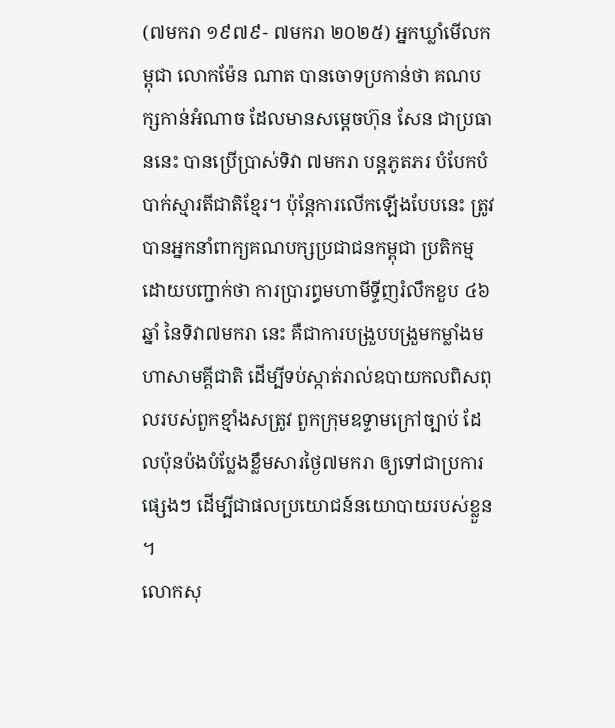(៧មករា ១៩៧៩- ៧មករា ២០២៥) អ្នកឃ្លាំមើលកម្ពុជា លោកម៉ែន ណាត បានចោទប្រកាន់ថា គណបក្សកាន់អំណាច ដែលមានសម្តេចហ៊ុន សែន ជាប្រធាននេះ បានប្រើប្រាស់ទិវា ៧មករា បន្តភូតភរ បំបែកបំបាក់ស្មារតីជាតិខ្មែរ។ ប៉ុន្តែការលើកឡើងបែបនេះ ត្រូវបានអ្នកនាំពាក្យគណបក្សប្រជាជនកម្ពុជា ប្រតិកម្ម ដោយបញ្ជាក់ថា ការប្រារព្ធមហាមីទ្ទីញរំលឹកខួប ៤៦ឆ្នាំ នៃទិវា៧មករា នេះ គឺជាការបង្រួបបង្រួមកម្លាំងមហាសាមគ្គីជាតិ ដើម្បីទប់ស្កាត់រាល់ឧបាយកលពិសពុលរបស់ពួកខ្មាំងសត្រូវ ពួកក្រុមឧទ្ទាមក្រៅច្បាប់ ដែលប៉ុនប៉ងបំប្លែងខ្លឹមសារថ្ងៃ៧មករា ឲ្យទៅជាប្រការផ្សេងៗ ដើម្បីជាផលប្រយោជន៍នយោបាយរបស់ខ្លួន ។
លោកសុ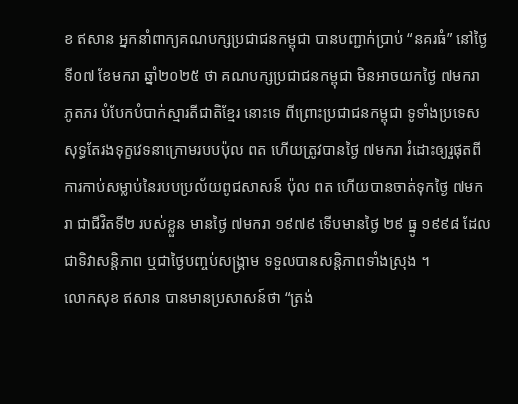ខ ឥសាន អ្នកនាំពាក្យគណបក្សប្រជាជនកម្ពុជា បានបញ្ជាក់ប្រាប់ “នគរធំ” នៅថ្ងៃទី០៧ ខែមករា ឆ្នាំ២០២៥ ថា គណបក្សប្រជាជនកម្ពុជា មិនអាចយកថ្ងៃ ៧មករា ភូតភរ បំបែកបំបាក់ស្មារតីជាតិខ្មែរ នោះទេ ពីព្រោះប្រជាជនកម្ពុជា ទូទាំងប្រទេស សុទ្ធតែរងទុក្ខវេទនាក្រោមរបបប៉ុល ពត ហើយត្រូវបានថ្ងៃ ៧មករា រំដោះឲ្យរួផុតពីការកាប់សម្លាប់នៃរបបប្រល័យពូជសាសន៍ ប៉ុល ពត ហើយបានចាត់ទុកថ្ងៃ ៧មករា ជាជីវិតទី២ របស់ខ្លួន មានថ្ងៃ ៧មករា ១៩៧៩ ទើបមានថ្ងៃ ២៩ ធ្នូ ១៩៩៨ ដែលជាទិវាសន្តិភាព ឬជាថ្ងៃបញ្ចប់សង្រ្គាម ទទួលបានសន្តិភាពទាំងស្រុង ។
លោកសុខ ឥសាន បានមានប្រសាសន៍ថា “ត្រង់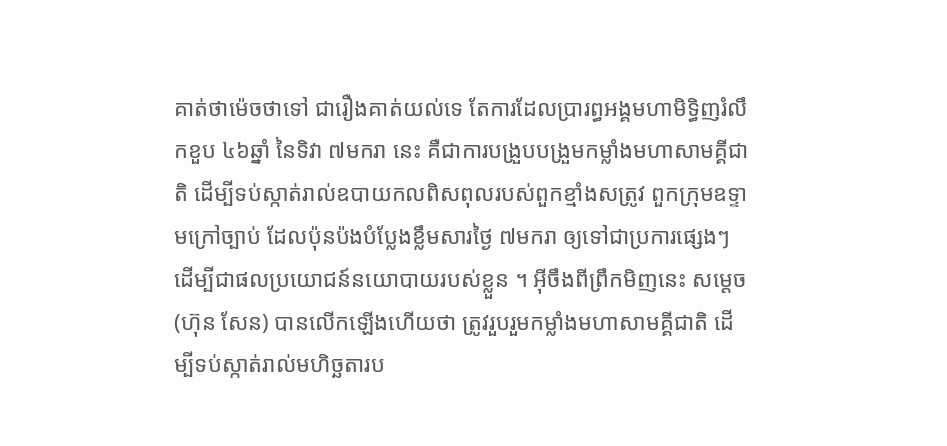គាត់ថាម៉េចថាទៅ ជារឿងគាត់យល់ទេ តែការដែលប្រារព្ធអង្គមហាមិទ្ធិញរំលឹកខួប ៤៦ឆ្នាំ នៃទិវា ៧មករា នេះ គឺជាការបង្រួបបង្រួមកម្លាំងមហាសាមគ្គីជាតិ ដើម្បីទប់ស្កាត់រាល់ឧបាយកលពិសពុលរបស់ពួកខ្មាំងសត្រូវ ពួកក្រុមឧទ្ទាមក្រៅច្បាប់ ដែលប៉ុនប៉ងបំប្លែងខ្លឹមសារថ្ងៃ ៧មករា ឲ្យទៅជាប្រការផ្សេងៗ ដើម្បីជាផលប្រយោជន៍នយោបាយរបស់ខ្លួន ។ អ៊ីចឹងពីព្រឹកមិញនេះ សម្ដេច (ហ៊ុន សែន) បានលើកឡើងហើយថា ត្រូវរួបរួមកម្លាំងមហាសាមគ្គីជាតិ ដើម្បីទប់ស្កាត់រាល់មហិច្ឆតារប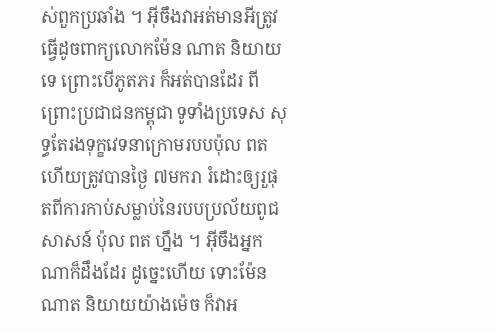ស់ពួកប្រឆាំង ។ អ៊ីចឹងវាអត់មានអីត្រូវធ្វើដូចពាក្យលោកម៉ែន ណាត និយាយទេ ព្រោះបើភូតភរ ក៏អត់បានដែរ ពីព្រោះប្រជាជនកម្ពុជា ទូទាំងប្រទេស សុទ្ធតែរងទុក្ខវេទនាក្រោមរបបប៉ុល ពត ហើយត្រូវបានថ្ងៃ ៧មករា រំដោះឲ្យរួផុតពីការកាប់សម្លាប់នៃរបបប្រល័យពូជសាសន៍ ប៉ុល ពត ហ្នឹង ។ អ៊ីចឹងអ្នកណាក៏ដឹងដែរ ដូច្នេះហើយ ទោះម៉ែន ណាត និយាយយ៉ាងម៉េច ក៏វាអ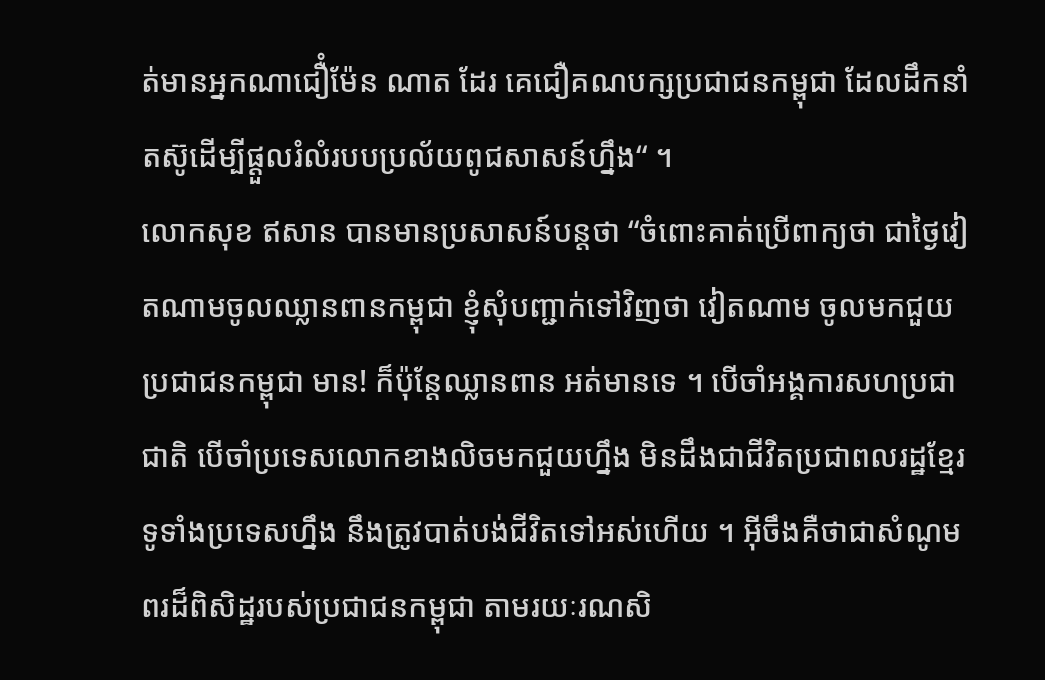ត់មានអ្នកណាជឿំម៉ែន ណាត ដែរ គេជឿគណបក្សប្រជាជនកម្ពុជា ដែលដឹកនាំតស៊ូដើម្បីផ្ដួលរំលំរបបប្រល័យពូជសាសន៍ហ្នឹង“ ។
លោកសុខ ឥសាន បានមានប្រសាសន៍បន្តថា “ចំពោះគាត់ប្រើពាក្យថា ជាថ្ងៃវៀតណាមចូលឈ្លានពានកម្ពុជា ខ្ញុំសុំបញ្ជាក់ទៅវិញថា វៀតណាម ចូលមកជួយប្រជាជនកម្ពុជា មាន! ក៏ប៉ុន្តែឈ្លានពាន អត់មានទេ ។ បើចាំអង្គការសហប្រជាជាតិ បើចាំប្រទេសលោកខាងលិចមកជួយហ្នឹង មិនដឹងជាជីវិតប្រជាពលរដ្ឋខ្មែរ ទូទាំងប្រទេសហ្នឹង នឹងត្រូវបាត់បង់ជីវិតទៅអស់ហើយ ។ អ៊ីចឹងគឺថាជាសំណូមពរដ៏ពិសិដ្ឋរបស់ប្រជាជនកម្ពុជា តាមរយៈរណសិ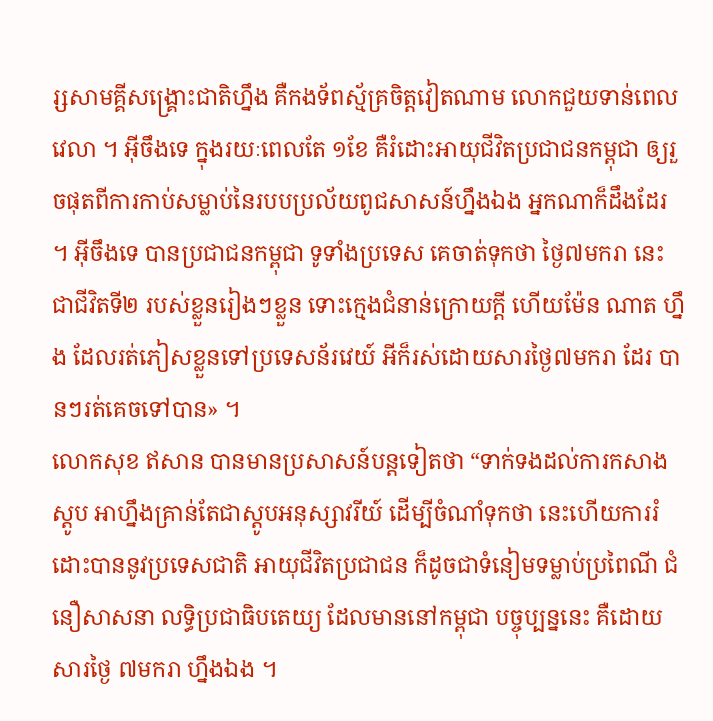រ្សសាមគ្គីសង្គ្រោះជាតិហ្នឹង គឺកងទ័ពស្ម័គ្រចិត្តវៀតណាម លោកជួយទាន់ពេលវេលា ។ អ៊ីចឹងទេ ក្នុងរយៈពេលតែ ១ខែ គឺរំដោះអាយុជីវិតប្រជាជនកម្ពុជា ឲ្យរួចផុតពីការកាប់សម្លាប់នៃរបបប្រល័យពូជសាសន៍ហ្នឹងឯង អ្នកណាក៏ដឹងដែរ ។ អ៊ីចឹងទេ បានប្រជាជនកម្ពុជា ទូទាំងប្រទេស គេចាត់ទុកថា ថ្ងៃ៧មករា នេះ ជាជីវិតទី២ របស់ខ្លួនរៀងៗខ្លួន ទោះក្មេងជំនាន់ក្រោយក្ដី ហើយម៉ែន ណាត ហ្នឹង ដែលរត់ភៀសខ្លួនទៅប្រទេសន័រវេយ៍ អីក៏រស់ដោយសារថ្ងៃ៧មករា ដែរ បានៗរត់គេចទៅបាន» ។
លោកសុខ ឥសាន បានមានប្រសាសន៍បន្តទៀតថា “ទាក់ទងដល់ការកសាងស្ដូប អាហ្នឹងគ្រាន់តែជាស្ដូបអនុស្សាវរីយ៍ ដើម្បីចំណាំទុកថា នេះហើយការរំដោះបាននូវប្រទេសជាតិ អាយុជីវិតប្រជាជន ក៏ដូចជាទំនៀមទម្លាប់ប្រពៃណី ជំនឿសាសនា លទ្ធិប្រជាធិបតេយ្យ ដែលមាននៅកម្ពុជា បច្ចុប្បន្ននេះ គឺដោយសារថ្ងៃ ៧មករា ហ្នឹងឯង ។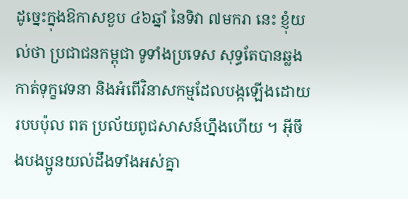ដូច្នេះក្នុងឱកាសខួប ៤៦ឆ្នាំ នៃទិវា ៧មករា នេះ ខ្ញុំយល់ថា ប្រជាជនកម្ពុជា ទូទាំងប្រទេស សុទ្ធតែបានឆ្លងកាត់ទុក្ខវេទនា និងអំពើវិនាសកម្មដែលបង្កឡើងដោយរបបប៉ុល ពត ប្រល័យពូជសាសន៍ហ្នឹងហើយ ។ អ៊ីចឹងបងប្អូនយល់ដឹងទាំងអស់គ្នា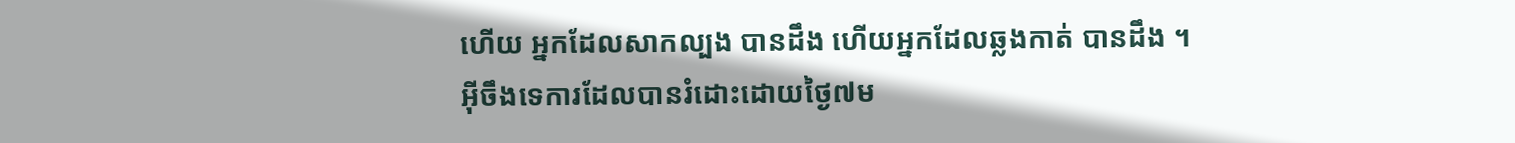ហើយ អ្នកដែលសាកល្បង បានដឹង ហើយអ្នកដែលឆ្លងកាត់ បានដឹង ។ អ៊ីចឹងទេការដែលបានរំដោះដោយថ្ងៃ៧ម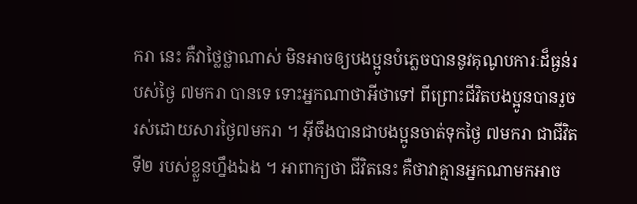ករា នេះ គឺវាថ្លៃថ្លាណាស់ មិនអាចឲ្យបងប្អូនបំភ្លេចបាននូវគុណូបការៈដ៏ធ្ងន់របស់ថ្ងៃ ៧មករា បានទេ ទោះអ្នកណាថាអីថាទៅ ពីព្រោះជីវិតបងប្អូនបានរួចរស់ដោយសារថ្ងៃ៧មករា ។ អ៊ីចឹងបានជាបងប្អូនចាត់ទុកថ្ងៃ ៧មករា ជាជីវិតទី២ របស់ខ្លួនហ្នឹងឯង ។ អាពាក្យថា ជីវិតនេះ គឺថាវាគ្មានអ្នកណាមកអាច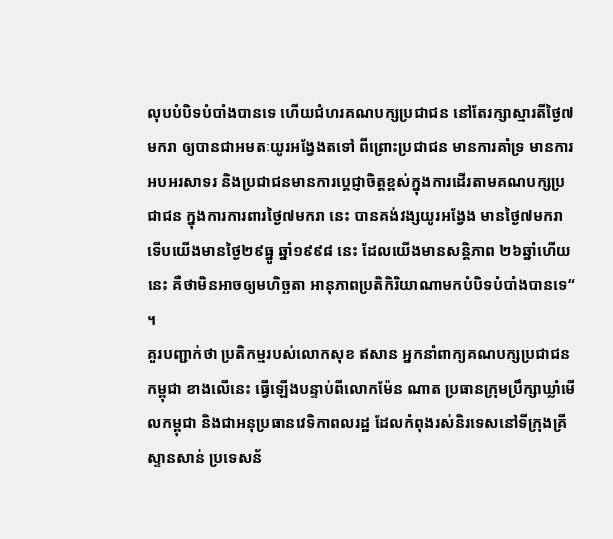លុបបំបិទបំបាំងបានទេ ហើយជំហរគណបក្សប្រជាជន នៅតែរក្សាស្មារតីថ្ងៃ៧មករា ឲ្យបានជាអមតៈយូរអង្វែងតទៅ ពីព្រោះប្រជាជន មានការគាំទ្រ មានការអបអរសាទរ និងប្រជាជនមានការប្ដេជ្ញាចិត្តខ្ពស់ក្នុងការដើរតាមគណបក្សប្រជាជន ក្នុងការការពារថ្ងៃ៧មករា នេះ បានគង់វង្សយូរអង្វែង មានថ្ងៃ៧មករា ទើបយើងមានថ្ងៃ២៩ធ្នូ ឆ្នាំ១៩៩៨ នេះ ដែលយើងមានសន្ដិភាព ២៦ឆ្នាំហើយនេះ គឺថាមិនអាចឲ្យមហិច្ឆតា អានុភាពប្រតិកិរិយាណាមកបំបិទបំបាំងបានទេ“ ។
គួរបញ្ជាក់ថា ប្រតិកម្មរបស់លោកសុខ ឥសាន អ្នកនាំពាក្យគណបក្សប្រជាជនកម្ពុជា ខាងលើនេះ ធ្វើឡើងបន្ទាប់ពីលោកម៉ែន ណាត ប្រធានក្រុមប្រឹក្សាឃ្លាំមើលកម្ពុជា និងជាអនុប្រធានវេទិកាពលរដ្ឋ ដែលកំពុងរស់និរទេសនៅទីក្រុងគ្រីស្ទានសាន់ ប្រទេសន័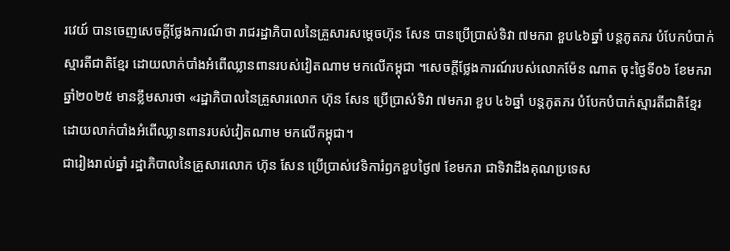រវេយ៍ បានចេញសេចក្ដីថ្លែងការណ៍ថា រាជរដ្ឋាភិបាលនៃគ្រួសារសម្ដេចហ៊ុន សែន បានប្រើប្រាស់ទិវា ៧មករា ខួប៤៦ឆ្នាំ បន្តភូតភរ បំបែកបំបាក់ស្មារតីជាតិខ្មែរ ដោយលាក់បាំងអំពើឈ្លានពានរបស់វៀតណាម មកលើកម្ពុជា ។សេចក្តីថ្លែងការណ៍របស់លោកម៉ែន ណាត ចុះថ្ងៃទី០៦ ខែមករា ឆ្នាំ២០២៥ មានខ្លឹមសារថា «រដ្ឋាភិបាលនៃគ្រួសារលោក ហ៊ុន សែន ប្រើប្រាស់ទិវា ៧មករា ខួប ៤៦ឆ្នាំ បន្តភូតភរ បំបែកបំបាក់ស្មារតីជាតិខ្មែរ ដោយលាក់បាំងអំពើឈ្លានពានរបស់វៀតណាម មកលើកម្ពុជា។
ជារៀងរាល់ឆ្នាំ រដ្ឋាភិបាលនៃគ្រួសារលោក ហ៊ុន សែន ប្រើប្រាស់វេទិការំឭកខួបថ្ងៃ៧ ខែមករា ជាទិវាដឹងគុណប្រទេស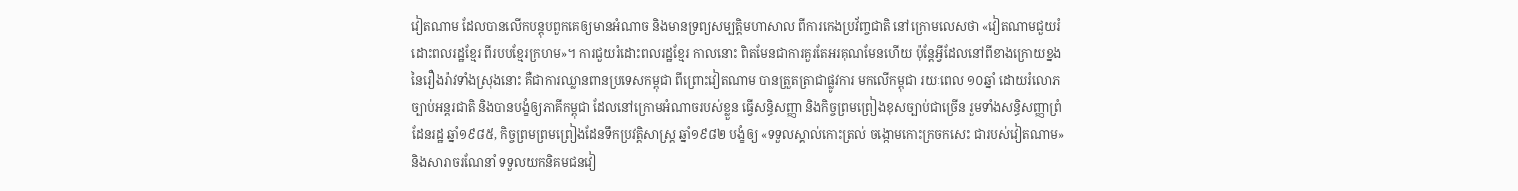វៀតណាម ដែលបានលើកបន្តុបពួកគេឲ្យមានអំណាច និងមានទ្រព្យសម្បត្តិមហាសាល ពីការកេងប្រវ័ញ្ចជាតិ នៅក្រោមលេសថា «វៀតណាមជួយរំដោះពលរដ្ឋខ្មែរ ពីរបបខ្មែរក្រហម»។ ការជួយរំដោះពលរដ្ឋខ្មែរ កាលនោះ ពិតមែនជាការគួរតែអរគុណមែនហើយ ប៉ុន្តែអ្វីដែលនៅពីខាងក្រោយខ្នងនៃរឿងរ៉ាវទាំងស្រុងនោះ គឺជាការឈ្លានពានប្រទេសកម្ពុជា ពីព្រោះវៀតណាម បានត្រួតត្រាជាផ្លូវការ មកលើកម្ពុជា រយៈពេល ១០ឆ្នាំ ដោយរំលោភច្បាប់អន្តរជាតិ និងបានបង្ខំឲ្យភាគីកម្ពុជា ដែលនៅក្រោមអំណាចរបស់ខ្លួន ធ្វើសន្ធិសញ្ញា និងកិច្ចព្រមព្រៀងខុសច្បាប់ជាច្រើន រួមទាំងសន្ធិសញ្ញាព្រំដែនរដ្ឋ ឆ្នាំ១៩៨៥, កិច្ចព្រមព្រមព្រៀងដែនទឹកប្រវត្តិសាស្ត្រ ឆ្នាំ១៩៨២ បង្ខំឲ្យ «ទទួលស្គាល់កោះត្រល់ ចង្កោមកោះក្រចកសេះ ជារបស់វៀតណាម» និងសារាចរណែនាំ ទទួលយកនិគមជនវៀ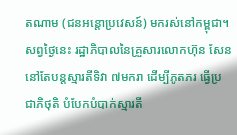តណាម (ជនអន្តោប្រវេសន៍) មករស់នៅកម្ពុជា។
សព្វថ្ងៃនេះ រដ្ឋាភិបាលនៃគ្រួសារលោកហ៊ុន សែន នៅតែបន្តស្មារតីទិវា ៧មករា ដើម្បីភូតភរ ធ្វើប្រជាភិថុតិ បំបែកបំបាក់ស្មារតី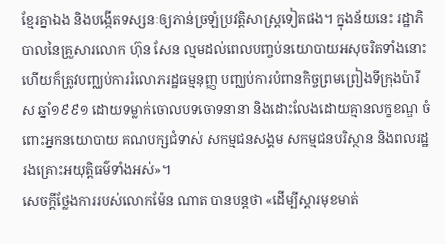ខ្មែរគ្នាឯង និងបង្កើតទស្សនៈឲ្យភាន់ច្រឡំប្រវត្តិសាស្ត្រទៀតផង។ ក្នុងន័យនេះ រដ្ឋាភិបាលនៃគ្រួសារលោក ហ៊ុន សែន ល្មមដល់ពេលបញ្ចប់នយោបាយអសុចរិតទាំងនោះ ហើយក៏ត្រូវបញ្ឈប់ការរំលោភរដ្ឋធម្មនុញ្ញ បញ្ឈប់ការបំពានកិច្ចព្រមព្រៀងទីក្រុងប៉ារីស ឆ្នាំ១៩៩១ ដោយទម្លាក់ចោលបទចោទនានា និងដោះលែងដោយគ្មានលក្ខខណ្ឌ ចំពោះអ្នកនយោបាយ គណបក្សជំទាស់ សកម្មជនសង្គម សកម្មជនបរិស្ថាន និងពលរដ្ឋរងគ្រោះអយុត្តិធម៌ទាំងអស់»។
សេចក្តីថ្លែងការរបស់លោកម៉ែន ណាត បានបន្តថា «ដើម្បីស្តារមុខមាត់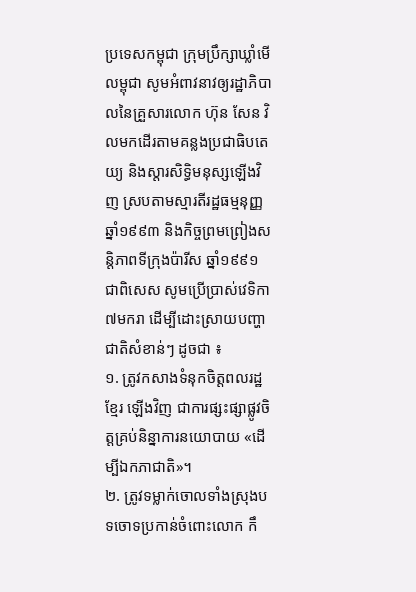ប្រទេសកម្ពុជា ក្រុមប្រឹក្សាឃ្លាំមើលម្ពុជា សូមអំពាវនាវឲ្យរដ្ឋាភិបាលនៃគ្រួសារលោក ហ៊ុន សែន វិលមកដើរតាមគន្លងប្រជាធិបតេយ្យ និងស្តារសិទ្ធិមនុស្សឡើងវិញ ស្របតាមស្មារតីរដ្ឋធម្មនុញ្ញ ឆ្នាំ១៩៩៣ និងកិច្ចព្រមព្រៀងសន្តិភាពទីក្រុងប៉ារីស ឆ្នាំ១៩៩១ ជាពិសេស សូមប្រើប្រាស់វេទិកា ៧មករា ដើម្បីដោះស្រាយបញ្ហាជាតិសំខាន់ៗ ដូចជា ៖
១. ត្រូវកសាងទំនុកចិត្តពលរដ្ឋខ្មែរ ឡើងវិញ ជាការផ្សះផ្សាផ្លូវចិត្តគ្រប់និន្នាការនយោបាយ «ដើម្បីឯកភាជាតិ»។
២. ត្រូវទម្លាក់ចោលទាំងស្រុងបទចោទប្រកាន់ចំពោះលោក កឹ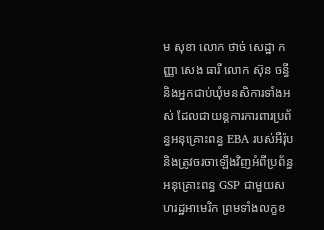ម សុខា លោក ថាច់ សេដ្ឋា កញ្ញា សេង ធារី លោក ស៊ុន ចន្ធី និងអ្នកជាប់ឃុំមនសិការទាំងអស់ ដែលជាយន្តការការពារប្រព័ន្ធអនុគ្រោះពន្ធ EBA របស់អឺរ៉ុប និងត្រូវចរចាឡើងវិញអំពីប្រព័ន្ធអនុគ្រោះពន្ធ GSP ជាមួយសហរដ្ឋអាមេរិក ព្រមទាំងលក្ខខ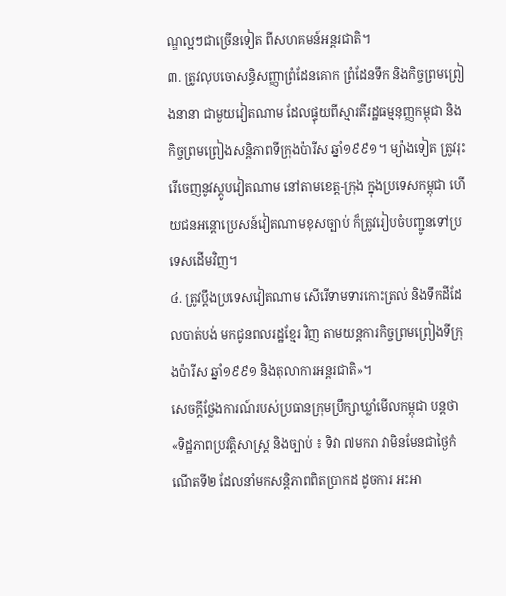ណ្ឌល្អៗជាច្រើនទៀត ពីសហគមន៍អន្តរជាតិ។
៣. ត្រូវលុបចោសន្ធិសញ្ញាព្រំដែនគោក ព្រំដែនទឹក និងកិច្ចព្រមព្រៀងនានា ជាមួយវៀតណាម ដែលផ្ទុយពីស្មារតីរដ្ឋធម្មនុញ្ញកម្ពុជា និងកិច្ចព្រមព្រៀងសន្តិភាពទីក្រុងប៉ារីស ឆ្នាំ១៩៩១។ ម្យ៉ាងទៀត ត្រូវរុះរើចេញនូវស្តូបវៀតណាម នៅតាមខេត្ត-ក្រុង ក្នុងប្រទេសកម្ពុជា ហើយជនអន្តោប្រេសន៍វៀតណាមខុសច្បាប់ ក៏ត្រូវរៀបចំបញ្ជូនទៅប្រទេសដើមវិញ។
៤. ត្រូវប្តឹងប្រទេសវៀតណាម សើរើទាមទារកោះត្រល់ និងទឹកដីដែលបាត់បង់ មកជូនពលរដ្ឋខ្មែរ វិញ តាមយន្តការកិច្ចព្រមព្រៀងទីក្រុងប៉ារីស ឆ្នាំ១៩៩១ និងតុលាការអន្តរជាតិ»។
សេចក្តីថ្លែងការណ៍របស់ប្រធានក្រុមប្រឹក្សាឃ្លាំមើលកម្ពុជា បន្តថា «ទិដ្ឋភាពប្រវត្តិសាស្ត្រ និងច្បាប់ ៖ ទិវា ៧មករា វាមិនមែនជាថ្ងៃកំណើតទី២ ដែលនាំមកសន្តិភាពពិតប្រាកដ ដូចការ អះអា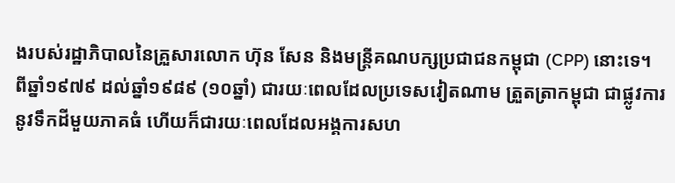ងរបស់រដ្ឋាភិបាលនៃគ្រួសារលោក ហ៊ុន សែន និងមន្រ្តីគណបក្សប្រជាជនកម្ពុជា (CPP) នោះទេ។ ពីឆ្នាំ១៩៧៩ ដល់ឆ្នាំ១៩៨៩ (១០ឆ្នាំ) ជារយៈពេលដែលប្រទេសវៀតណាម ត្រួតត្រាកម្ពុជា ជាផ្លូវការ នូវទឹកដីមួយភាគធំ ហើយក៏ជារយៈពេលដែលអង្គការសហ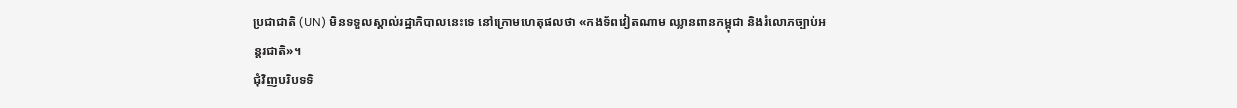ប្រជាជាតិ (UN) មិនទទួលស្គាល់រដ្ឋាភិបាលនេះទេ នៅក្រោមហេតុផលថា «កងទ័ពវៀតណាម ឈ្លានពានកម្ពុជា និងរំលោភច្បាប់អន្តរជាតិ»។
ជុំវិញបរិបទទិ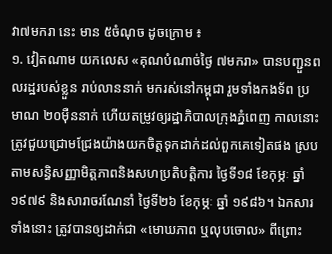វា៧មករា នេះ មាន ៥ចំណុច ដូចក្រោម ៖
១. វៀតណាម យកលេស «គុណបំណាច់ថ្ងៃ ៧មករា» បានបញ្ជួនពលរដ្ឋរបស់ខ្លួន រាប់លាននាក់ មករស់នៅកម្ពុជា រួមទាំងកងទ័ព ប្រមាណ ២០ម៉ឺននាក់ ហើយតម្រូវឲ្យរដ្ឋាភិបាលក្រុងភ្នំពេញ កាលនោះ ត្រូវជួយជ្រោមជ្រែងយ៉ាងយកចិត្តទុកដាក់ដល់ពួកគេទៀតផង ស្របតាមសន្ធិសញ្ញាមិត្តភាពនិងសហប្រតិបត្តិការ ថ្ងៃទី១៨ ខែកុម្ភៈ ឆ្នាំ១៩៧៩ និងសារាចរណែនាំ ថ្ងៃទី២៦ ខែកុម្ភៈ ឆ្នាំ ១៩៨៦។ ឯកសារទាំងនោះ ត្រូវបានឲ្យដាក់ជា «មោឃភាព ឬលុបចោល» ពីព្រោះ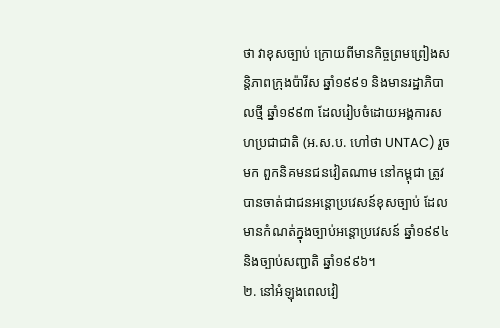ថា វាខុសច្បាប់ ក្រោយពីមានកិច្ចព្រមព្រៀងសន្តិភាពក្រុងប៉ារីស ឆ្នាំ១៩៩១ និងមានរដ្ឋាភិបាលថ្មី ឆ្នាំ១៩៩៣ ដែលរៀបចំដោយអង្គការសហប្រជាជាតិ (អ.ស.ប. ហៅថា UNTAC) រួចមក ពួកនិគមនជនវៀតណាម នៅកម្ពុជា ត្រូវបានចាត់ជាជនអន្តោប្រវេសន៍ខុសច្បាប់ ដែលមានកំណត់ក្នុងច្បាប់អន្តោប្រវេសន៍ ឆ្នាំ១៩៩៤ និងច្បាប់សញ្ជាតិ ឆ្នាំ១៩៩៦។
២. នៅអំឡុងពេលវៀ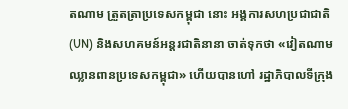តណាម ត្រួតត្រាប្រទេសកម្ពុជា នោះ អង្គការសហប្រជាជាតិ (UN) និងសហគមន៍អន្តរជាតិនានា ចាត់ទុកថា «វៀតណាម ឈ្លានពានប្រទេសកម្ពុជា» ហើយបានហៅ រដ្ឋាភិបាលទីក្រុង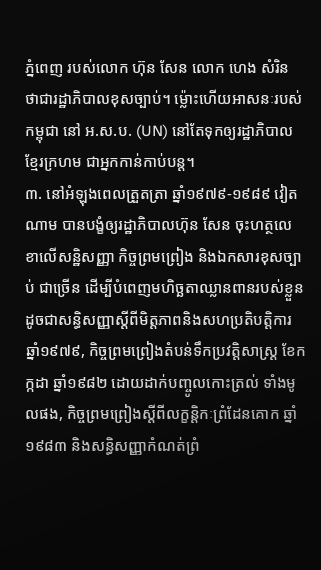ភ្នំពេញ របស់លោក ហ៊ុន សែន លោក ហេង សំរិន ថាជារដ្ឋាភិបាលខុសច្បាប់។ ម្ល៉ោះហើយអាសនៈរបស់កម្ពុជា នៅ អ.ស.ប. (UN) នៅតែទុកឲ្យរដ្ឋាភិបាលខ្មែរក្រហម ជាអ្នកកាន់កាប់បន្ត។
៣. នៅអំឡុងពេលត្រួតត្រា ឆ្នាំ១៩៧៩-១៩៨៩ វៀតណាម បានបង្ខំឲ្យរដ្ឋាភិបាលហ៊ុន សែន ចុះហត្ថលេខាលើសន្ឋិសញ្ញា កិច្ចព្រមព្រៀង និងឯកសារខុសច្បាប់ ជាច្រើន ដើម្បីបំពេញមហិច្ឆតាឈ្លានពានរបស់ខ្លួន ដូចជាសន្ធិសញ្ញាស្តីពីមិត្តភាពនិងសហប្រតិបត្តិការ ឆ្នាំ១៩៧៩, កិច្ចព្រមព្រៀងតំបន់ទឹកប្រវត្តិសាស្ត្រ ខែកក្កដា ឆ្នាំ១៩៨២ ដោយដាក់បញ្ចូលកោះត្រល់ ទាំងមូលផង, កិច្ចព្រមព្រៀងស្តីពីលក្ខន្តិកៈព្រំដែនគោក ឆ្នាំ១៩៨៣ និងសន្ធិសញ្ញាកំណត់ព្រំ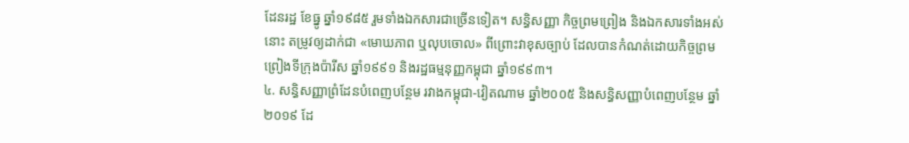ដែនរដ្ឋ ខែធ្នូ ឆ្នាំ១៩៨៥ រួមទាំងឯកសារជាច្រើនទៀត។ សន្ធិសញ្ញា កិច្ចព្រមព្រៀង និងឯកសារទាំងអស់នោះ តម្រូវឲ្យដាក់ជា «មោឃភាព ឬលុបចោល» ពីព្រោះវាខុសច្បាប់ ដែលបានកំណត់ដោយកិច្ចព្រមព្រៀងទីក្រុងប៉ារីស ឆ្នាំ១៩៩១ និងរដ្ឋធម្មនុញ្ញកម្ពុជា ឆ្នាំ១៩៩៣។
៤. សន្ធិសញ្ញាព្រំដែនបំពេញបន្ថែម រវាងកម្ពុជា-វៀតណាម ឆ្នាំ២០០៥ និងសន្ធិសញ្ញាបំពេញបន្ថែម ឆ្នាំ២០១៩ ដែ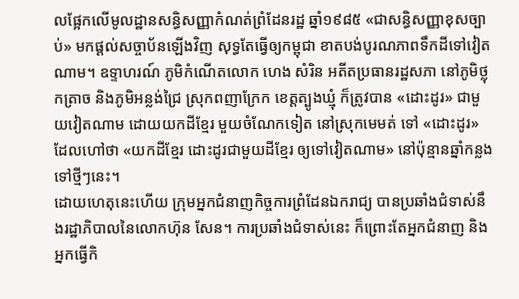លផ្អែកលើមូលដ្ឋានសន្ធិសញ្ញាកំណត់ព្រំដែនរដ្ឋ ឆ្នាំ១៩៨៥ «ជាសន្ធិសញ្ញាខុសច្បាប់» មកផ្តល់សច្ចាប័នឡើងវិញ សុទ្ធតែធ្វើឲ្យកម្ពុជា ខាតបង់បូរណភាពទឹកដីទៅវៀតណាម។ ឧទ្ទាហរណ៍ ភូមិកំណើតលោក ហេង សំរិន អតីតប្រធានរដ្ឋសភា នៅភូមិថ្លុកត្រាច និងភូមិអន្លង់ជ្រៃ ស្រុកពញាក្រែក ខេត្តត្បូងឃ្មុំ ក៏ត្រូវបាន «ដោះដូរ» ជាមួយវៀតណាម ដោយយកដីខ្មែរ មួយចំណែកទៀត នៅស្រុកមេមត់ ទៅ «ដោះដូរ» ដែលហៅថា «យកដីខ្មែរ ដោះដូរជាមួយដីខ្មែរ ឲ្យទៅវៀតណាម» នៅប៉ុន្មានឆ្នាំកន្លងទៅថ្មីៗនេះ។
ដោយហេតុនេះហើយ ក្រុមអ្នកជំនាញកិច្ចការព្រំដែនឯករាជ្យ បានប្រឆាំងជំទាស់នឹងរដ្ឋាភិបាលនៃលោកហ៊ុន សែន។ ការប្រឆាំងជំទាស់នេះ ក៏ព្រោះតែអ្នកជំនាញ និងអ្នកធ្វើកិ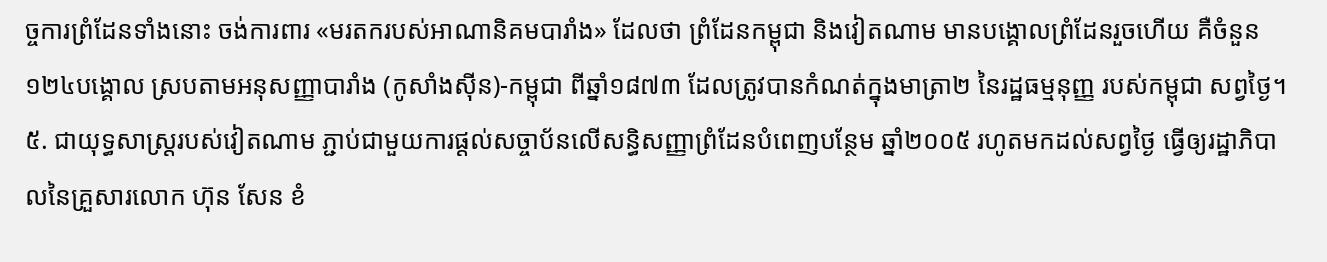ច្ចការព្រំដែនទាំងនោះ ចង់ការពារ «មរតករបស់អាណានិគមបារាំង» ដែលថា ព្រំដែនកម្ពុជា និងវៀតណាម មានបង្គោលព្រំដែនរួចហើយ គឺចំនួន ១២៤បង្គោល ស្របតាមអនុសញ្ញាបារាំង (កូសាំងស៊ីន)-កម្ពុជា ពីឆ្នាំ១៨៧៣ ដែលត្រូវបានកំណត់ក្នុងមាត្រា២ នៃរដ្ឋធម្មនុញ្ញ របស់កម្ពុជា សព្វថ្ងៃ។
៥. ជាយុទ្ធសាស្រ្តរបស់វៀតណាម ភ្ជាប់ជាមួយការផ្តល់សច្ចាប័នលើសន្ធិសញ្ញាព្រំដែនបំពេញបន្ថែម ឆ្នាំ២០០៥ រហូតមកដល់សព្វថ្ងៃ ធ្វើឲ្យរដ្ឋាភិបាលនៃគ្រួសារលោក ហ៊ុន សែន ខំ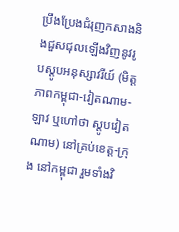ប្រឹងប្រែងជំរុញកសាងនិងជួសជុលឡើងវិញនូវរូបស្តូបអនុស្សាវរីយ៍ (មិត្តភាពកម្ពុជា-វៀតណាម-ឡាវ ឬហៅថា ស្តូបវៀតណាម) នៅគ្រប់ខេត្ត-ក្រុង នៅកម្ពុជា រួមទាំងវិ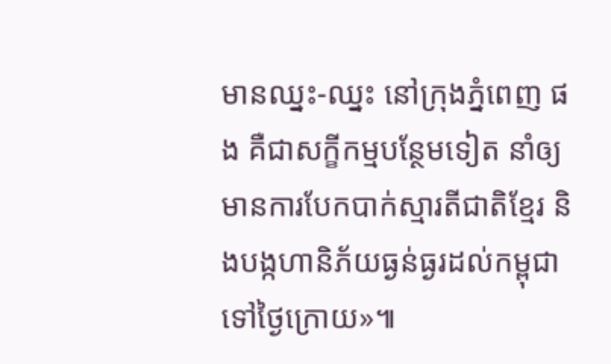មានឈ្នះ-ឈ្នះ នៅក្រុងភ្នំពេញ ផង គឺជាសក្ខីកម្មបន្ថែមទៀត នាំឲ្យមានការបែកបាក់ស្មារតីជាតិខ្មែរ និងបង្កហានិភ័យធ្ងន់ធ្ងរដល់កម្ពុជា ទៅថ្ងៃក្រោយ»៕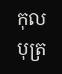កុលបុត្រ